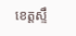ខេត្តស្ទឹ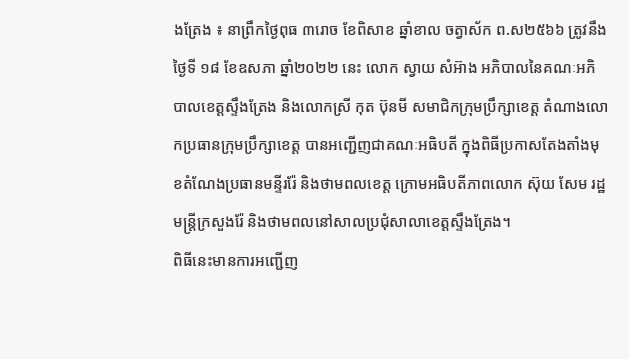ងត្រែង ៖ នាព្រឹកថ្ងៃពុធ ៣រោច ខែពិសាខ ឆ្នាំខាល ចត្វាស័ក ព.ស២៥៦៦ ត្រូវនឹងថ្ងៃទី ១៨ ខែឧសភា ឆ្នាំ២០២២ នេះ លោក ស្វាយ សំអ៊ាង អភិបាលនៃគណៈអភិបាលខេត្តស្ទឹងត្រែង និងលោកស្រី កុត ប៊ុនមី សមាជិកក្រុមប្រឹក្សាខេត្ត តំណាងលោកប្រធានក្រុមប្រឹក្សាខេត្ត បានអញ្ជើញជាគណៈអធិបតី ក្នុងពិធីប្រកាសតែងតាំងមុខតំណែងប្រធានមន្ទីររ៉ែ និងថាមពលខេត្ត ក្រោមអធិបតីភាពលោក ស៊ុយ សែម រដ្ឋមន្រ្តីក្រសួងរ៉ែ និងថាមពលនៅសាលប្រជុំសាលាខេត្តស្ទឹងត្រែង។
ពិធីនេះមានការអញ្ជើញ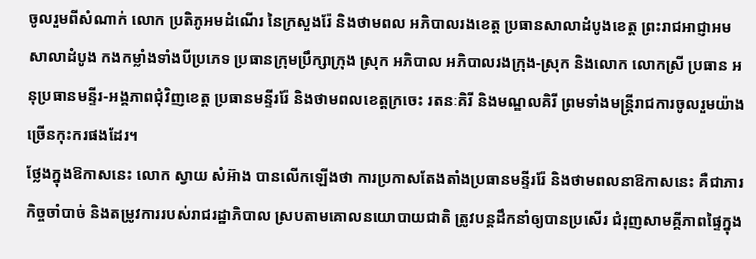ចូលរួមពីសំណាក់ លោក ប្រតិភូអមដំណើរ នៃក្រសួងរ៉ែ និងថាមពល អភិបាលរងខេត្ត ប្រធានសាលាដំបូងខេត្ត ព្រះរាជអាជ្ញាអមសាលាដំបូង កងកម្លាំងទាំងបីប្រភេទ ប្រធានក្រុមប្រឹក្សាក្រុង ស្រុក អភិបាល អភិបាលរងក្រុង-ស្រុក និងលោក លោកស្រី ប្រធាន អនុប្រធានមន្ទីរ-អង្គភាពជុំវិញខេត្ត ប្រធានមន្ទីររ៉ែ និងថាមពលខេត្តក្រចេះ រតនៈគិរី និងមណ្ឌលគិរី ព្រមទាំងមន្ត្រីរាជការចូលរួមយ៉ាងច្រើនកុះករផងដែរ។
ថ្លែងក្នុងឱកាសនេះ លោក ស្វាយ សំអ៊ាង បានលើកឡើងថា ការប្រកាសតែងតាំងប្រធានមន្ទីររ៉ែ និងថាមពលនាឱកាសនេះ គឺជាភារកិច្ចចាំបាច់ និងតម្រូវការរបស់រាជរដ្ឋាភិបាល ស្របតាមគោលនយោបាយជាតិ ត្រូវបន្តដឹកនាំឲ្យបានប្រសើរ ជំរុញសាមគ្គីភាពផ្ទៃក្នុង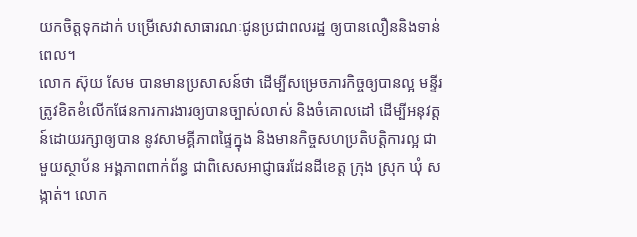យកចិត្តទុកដាក់ បម្រើសេវាសាធារណៈជូនប្រជាពលរដ្ឋ ឲ្យបានលឿននិងទាន់ពេល។
លោក ស៊ុយ សែម បានមានប្រសាសន៍ថា ដើម្បីសម្រេចភារកិច្ចឲ្យបានល្អ មន្ទីរត្រូវខិតខំលើកផែនការការងារឲ្យបានច្បាស់លាស់ និងចំគោលដៅ ដើម្បីអនុវត្តន៍ដោយរក្សាឲ្យបាន នូវសាមគ្គីភាពផ្ទៃក្នុង និងមានកិច្ចសហប្រតិបត្តិការល្អ ជាមួយស្ថាប័ន អង្គភាពពាក់ព័ន្ធ ជាពិសេសអាជ្ញាធរដែនដីខេត្ត ក្រុង ស្រុក ឃុំ សង្កាត់។ លោក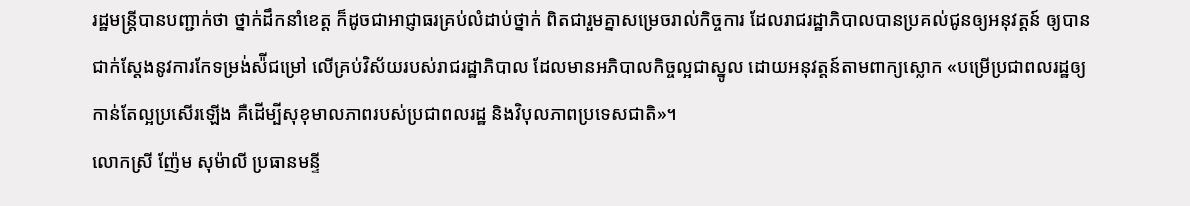រដ្ឋមន្ត្រីបានបញ្ជាក់ថា ថ្នាក់ដឹកនាំខេត្ត ក៏ដូចជាអាជ្ញាធរគ្រប់លំដាប់ថ្នាក់ ពិតជារួមគ្នាសម្រេចរាល់កិច្ចការ ដែលរាជរដ្ឋាភិបាលបានប្រគល់ជូនឲ្យអនុវត្តន៍ ឲ្យបានជាក់ស្ដែងនូវការកែទម្រង់ស៉ីជម្រៅ លើគ្រប់វិស័យរបស់រាជរដ្ឋាភិបាល ដែលមានអភិបាលកិច្ចល្អជាស្នូល ដោយអនុវត្តន៍តាមពាក្យស្លោក «បម្រើប្រជាពលរដ្ឋឲ្យកាន់តែល្អប្រសើរឡើង គឺដើម្បីសុខុមាលភាពរបស់ប្រជាពលរដ្ឋ និងវិបុលភាពប្រទេសជាតិ»។
លោកស្រី ញ៉ែម សុម៉ាលី ប្រធានមន្ទី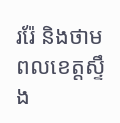ររ៉ែ និងថាមពលខេត្តស្ទឹង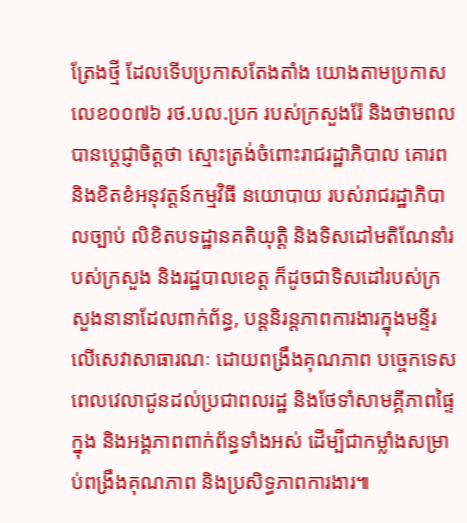ត្រែងថ្មី ដែលទើបប្រកាសតែងតាំង យោងតាមប្រកាសលេខ០០៧៦ រថ.បល.ប្រក របស់ក្រសួងរ៉ែ និងថាមពល បានប្តេជ្ញាចិត្តថា ស្មោះត្រង់ចំពោះរាជរដ្ឋាភិបាល គោរពនិងខិតខំអនុវត្តន៍កម្មវិធី នយោបាយ របស់រាជរដ្ឋាភិបាលច្បាប់ លិខិតបទដ្ឋានគតិយុត្តិ និងទិសដៅមតិណែនាំរបស់ក្រសួង និងរដ្ឋបាលខេត្ត ក៏ដូចជាទិសដៅរបស់ក្រសួងនានាដែលពាក់ព័ន្ធ, បន្តនិរន្តភាពការងារក្នុងមន្ទីរ លើសេវាសាធារណៈ ដោយពង្រឹងគុណភាព បច្ចេកទេស ពេលវេលាជូនដល់ប្រជាពលរដ្ឋ និងថែទាំសាមគ្គីភាពផ្ទៃក្នុង និងអង្គភាពពាក់ព័ន្ធទាំងអស់ ដើម្បីជាកម្លាំងសម្រាប់ពង្រឹងគុណភាព និងប្រសិទ្ធភាពការងារ៕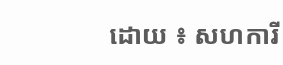ដោយ ៖ សហការី